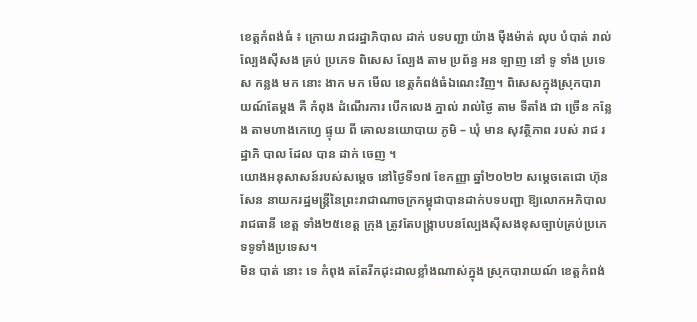ខេត្តកំពង់ធំ ៖ ក្រោយ រាជរដ្ឋាភិបាល ដាក់ បទបញ្ជា យ៉ាង ម៉ឺងម៉ាត់ លុប បំបាត់ រាល់ ល្បែងស៊ីសង គ្រប់ ប្រភេទ ពិសេស ល្បែង តាម ប្រព័ន្ធ អន ឡាញ នៅ ទូ ទាំង ប្រទេស កន្លង មក នោះ ងាក មក មើល ខេត្តកំពង់ធំឯណេះវិញ។ ពិសេសក្នុងស្រុកបារាយណ៍តែម្តង គឺ កំពុង ដំណើរការ បើកលេង ភ្នាល់ រាល់ថ្ងៃ តាម ទីតាំង ជា ច្រើន កន្លែង តាមហាងកេហ្វេ ផ្ទុយ ពី គោលនយោបាយ ភូមិ – ឃុំ មាន សុវត្ថិភាព របស់ រាជ រដ្ឋាភិ បាល ដែល បាន ដាក់ ចេញ ។
យោងអនុសាសន៍របស់សម្តេច នៅថ្ងៃទី១៧ ខែកញ្ញា ឆ្នាំ២០២២ សម្តេចតេជោ ហ៊ុន សែន នាយករដ្ឋមន្ត្រីនៃព្រះរាជាណាចក្រកម្ពុជាបានដាក់បទបញ្ជា ឱ្យលោកអភិបាលរាជធានី ខេត្ត ទាំង២៥ខេត្ត ក្រុង ត្រូវតែបង្ក្រាបបនល្បែងស៊ីសងខុសច្បាប់គ្រប់ប្រភេទទូទាំងប្រទេស។
មិន បាត់ នោះ ទេ កំពុង តតែរីកដុះដាលខ្លាំងណាស់ក្នុង ស្រុកបារាយណ៍ ខេត្តកំពង់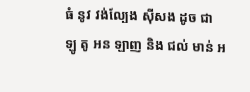ធំ នូវ វង់ល្បែង ស៊ីសង ដូច ជា ឡូ តូ អន ឡាញ និង ជល់ មាន់ អ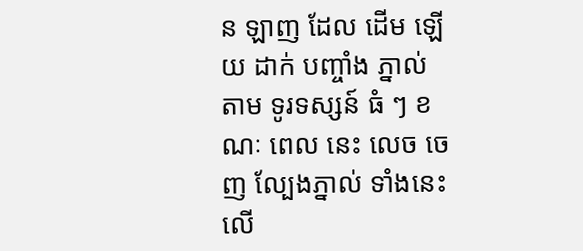ន ឡាញ ដែល ដើម ឡើយ ដាក់ បញ្ចាំង ភ្នាល់ តាម ទូរទស្សន៍ ធំ ៗ ខណៈ ពេល នេះ លេច ចេញ ល្បែងភ្នាល់ ទាំងនេះ លើ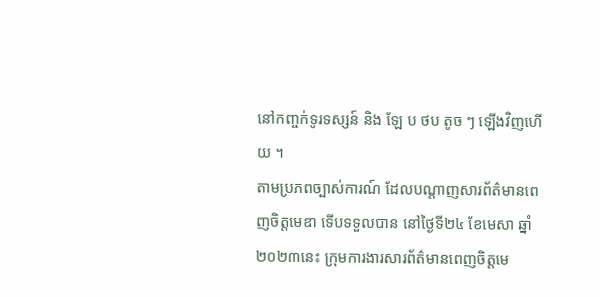នៅកញ្ចក់ទូរទស្សន៍ និង ឡែ ប ថប តូច ៗ ឡើងវិញហើយ ។
តាមប្រភពច្បាស់ការណ៍ ដែលបណ្ដាញសារព័ត៌មានពេញចិត្តមេឌា ទើបទទួលបាន នៅថ្ងៃទី២៤ ខែមេសា ឆ្នាំ២០២៣នេះ ក្រុមការងារសារព័ត៌មានពេញចិត្តមេ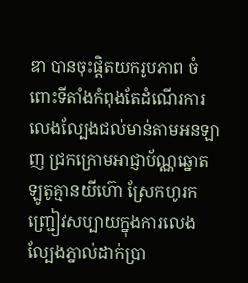ឌា បានចុះផ្តិតយករូបភាព ចំពោះទីតាំងកំពុងតែដំណើរការលេងល្បែងជល់មាន់តាមអនឡាញ ជ្រកក្រោមអាជ្ញាប័ណ្ណឆ្នោតឡូតូគ្មានយីហ៊ោ ស្រែកហូរកញ្ជ្រៀវសប្បាយក្នុងការលេងល្បែងភ្នាល់ដាក់ប្រា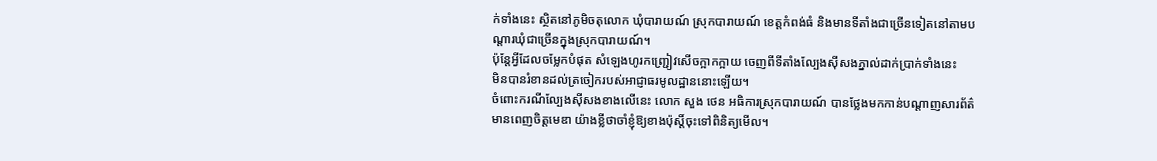ក់ទាំងនេះ ស្ថិតនៅភូមិចតុលោក ឃុំបារាយណ៍ ស្រុកបារាយណ៍ ខេត្តកំពង់ធំ និងមានទីតាំងជាច្រើនទៀតនៅតាមបណ្ដារឃុំជាច្រើនក្នុងស្រុកបារាយណ៍។
ប៉ុន្តែអ្វីដែលចម្លែកបំផុត សំឡេងហូរកញ្ជ្រៀវសើចក្អាកក្អាយ ចេញពីទីតាំងល្បែងស៊ីសងភ្នាល់ដាក់ប្រាក់ទាំងនេះ
មិនបានរំខានដល់ត្រចៀករបស់អាជ្ញាធរមូលដ្ឋាននោះឡើយ។
ចំពោះករណីល្បែងស៊ីសងខាងលើនេះ លោក សួង ថេន អធិការស្រុកបារាយណ៍ បានថ្លែងមកកាន់បណ្ដាញសារព័ត៌មានពេញចិត្តមេឌា យ៉ាងខ្លីថាចាំខ្ញុំឱ្យខាងប៉ុស្តិ៍ចុះទៅពិនិត្យមើល។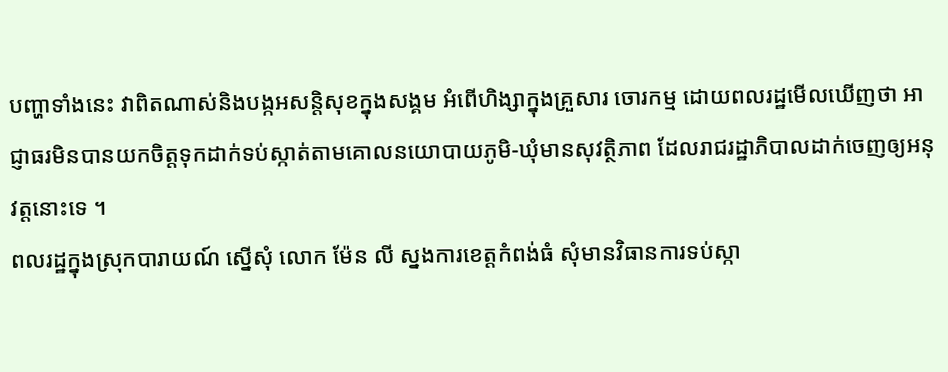បញ្ហាទាំងនេះ វាពិតណាស់និងបង្កអសន្តិសុខក្នុងសង្គម អំពើហិង្សាក្នុងគ្រួសារ ចោរកម្ម ដោយពលរដ្ឋមើលឃើញថា អាជ្ញាធរមិនបានយកចិត្តទុកដាក់ទប់ស្កាត់តាមគោលនយោបាយភូមិ-ឃុំមានសុវត្ថិភាព ដែលរាជរដ្ឋាភិបាលដាក់ចេញឲ្យអនុវត្តនោះទេ ។
ពលរដ្ឋក្នុងស្រុកបារាយណ៍ ស្នើសុំ លោក ម៉ែន លី ស្នងការខេត្តកំពង់ធំ សុំមានវិធានការទប់ស្កា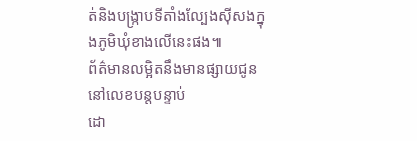ត់និងបង្ក្រាបទីតាំងល្បែងស៊ីសងក្នុងភូមិឃុំខាងលើនេះផង៕
ព័ត៌មានលម្អិតនឹងមានផ្សាយជូននៅលេខបន្តបន្ទាប់
ដោ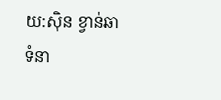យ:សុិន ខ្វាន់ឆា
ទំនា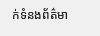ក់ទំនងព័ត៌មា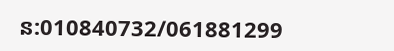ន:010840732/061881299